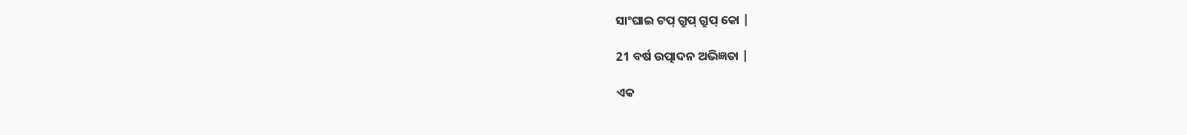ସାଂଘାଇ ଟପ୍ ଗ୍ରୁପ୍ ଗ୍ରୁପ୍ କୋ |

21 ବର୍ଷ ଉତ୍ପାଦନ ଅଭିଜ୍ଞତା |

ଏକ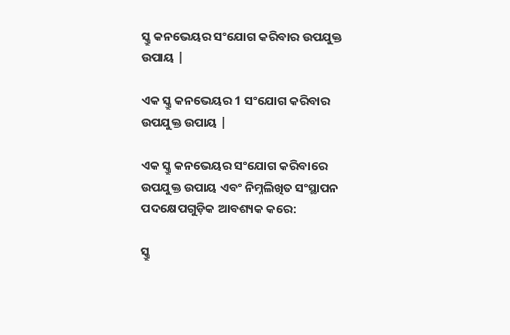ସ୍କ୍ରୁ କନଭେୟର ସଂଯୋଗ କରିବାର ଉପଯୁକ୍ତ ଉପାୟ |

ଏକ ସ୍କ୍ରୁ କନଭେୟର 1 ସଂଯୋଗ କରିବାର ଉପଯୁକ୍ତ ଉପାୟ |

ଏକ ସ୍କ୍ରୁ କନଭେୟର ସଂଯୋଗ କରିବାରେ ଉପଯୁକ୍ତ ଉପାୟ ଏବଂ ନିମ୍ନଲିଖିତ ସଂସ୍ଥାପନ ପଦକ୍ଷେପଗୁଡ଼ିକ ଆବଶ୍ୟକ କରେ:

ସ୍କ୍ରୁ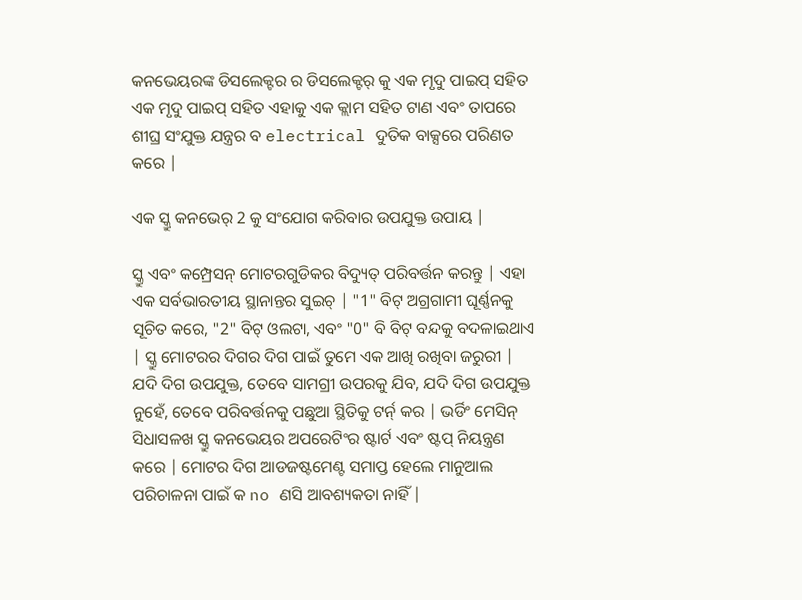କନଭେୟରଙ୍କ ଡିସଲେକ୍ଟର ର ଡିସଲେକ୍ଟର୍ କୁ ଏକ ମୃଦୁ ପାଇପ୍ ସହିତ ଏକ ମୃଦୁ ପାଇପ୍ ସହିତ ଏହାକୁ ଏକ କ୍ଲାମ ସହିତ ଟାଣ ଏବଂ ତାପରେ ଶୀଘ୍ର ସଂଯୁକ୍ତ ଯନ୍ତ୍ରର ବ electrical ଦୁତିକ ବାକ୍ସରେ ପରିଣତ କରେ |

ଏକ ସ୍କ୍ରୁ କନଭେର୍ 2 କୁ ସଂଯୋଗ କରିବାର ଉପଯୁକ୍ତ ଉପାୟ |

ସ୍କ୍ରୁ ଏବଂ କମ୍ପ୍ରେସନ୍ ମୋଟରଗୁଡିକର ବିଦ୍ୟୁତ୍ ପରିବର୍ତ୍ତନ କରନ୍ତୁ | ଏହା ଏକ ସର୍ବଭାରତୀୟ ସ୍ଥାନାନ୍ତର ସୁଇଚ୍ | "1" ବିଟ୍ ଅଗ୍ରଗାମୀ ଘୂର୍ଣ୍ଣନକୁ ସୂଚିତ କରେ, "2" ବିଟ୍ ଓଲଟା, ଏବଂ "0" ବି ବିଟ୍ ବନ୍ଦକୁ ବଦଳାଇଥାଏ | ସ୍କ୍ରୁ ମୋଟରର ଦିଗର ଦିଗ ପାଇଁ ତୁମେ ଏକ ଆଖି ରଖିବା ଜରୁରୀ | ଯଦି ଦିଗ ଉପଯୁକ୍ତ, ତେବେ ସାମଗ୍ରୀ ଉପରକୁ ଯିବ, ଯଦି ଦିଗ ଉପଯୁକ୍ତ ନୁହେଁ, ତେବେ ପରିବର୍ତ୍ତନକୁ ପଛୁଆ ସ୍ଥିତିକୁ ଟର୍ନ୍ କର | ଭର୍ଡିଂ ମେସିନ୍ ସିଧାସଳଖ ସ୍କ୍ରୁ କନଭେୟର ଅପରେଟିଂର ଷ୍ଟାର୍ଟ ଏବଂ ଷ୍ଟପ୍ ନିୟନ୍ତ୍ରଣ କରେ | ମୋଟର ଦିଗ ଆଡଜଷ୍ଟମେଣ୍ଟ ସମାପ୍ତ ହେଲେ ମାନୁଆଲ ପରିଚାଳନା ପାଇଁ କ no ଣସି ଆବଶ୍ୟକତା ନାହିଁ |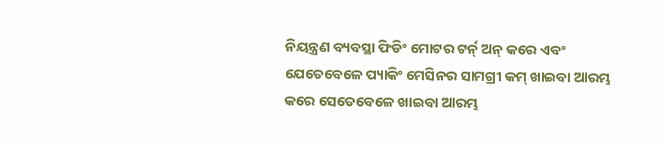ନିୟନ୍ତ୍ରଣ ବ୍ୟବସ୍ଥା ଫିଡିଂ ମୋଟର ଟର୍ନ୍ ଅନ୍ କରେ ଏବଂ ଯେତେବେଳେ ପ୍ୟାକିଂ ମେସିନର ସାମଗ୍ରୀ କମ୍ ଖାଇବା ଆରମ୍ଭ କରେ ସେତେବେଳେ ଖାଇବା ଆରମ୍ଭ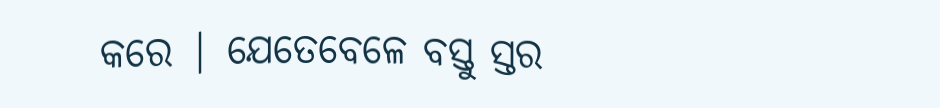କରେ | ଯେତେବେଳେ ବସ୍ତୁ ସ୍ତର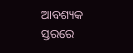ଆବଶ୍ୟକ ସ୍ତରରେ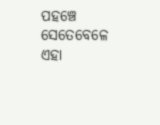ପହଞ୍ଚେ ସେତେବେଳେ ଏହା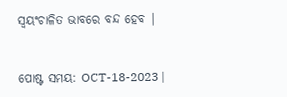ସ୍ୱୟଂଚାଳିତ ଭାବରେ ବନ୍ଦ ହେବ |


ପୋଷ୍ଟ ସମୟ: OCT-18-2023 |